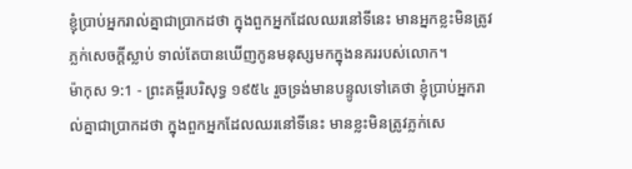ខ្ញុំប្រាប់អ្នករាល់គ្នាជាប្រាកដថា ក្នុងពួកអ្នកដែលឈរនៅទីនេះ មានអ្នកខ្លះមិនត្រូវភ្លក់សេចក្ដីស្លាប់ ទាល់តែបានឃើញកូនមនុស្សមកក្នុងនគររបស់លោក។
ម៉ាកុស 9:1 - ព្រះគម្ពីរបរិសុទ្ធ ១៩៥៤ រួចទ្រង់មានបន្ទូលទៅគេថា ខ្ញុំប្រាប់អ្នករាល់គ្នាជាប្រាកដថា ក្នុងពួកអ្នកដែលឈរនៅទីនេះ មានខ្លះមិនត្រូវភ្លក់សេ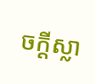ចក្ដីស្លា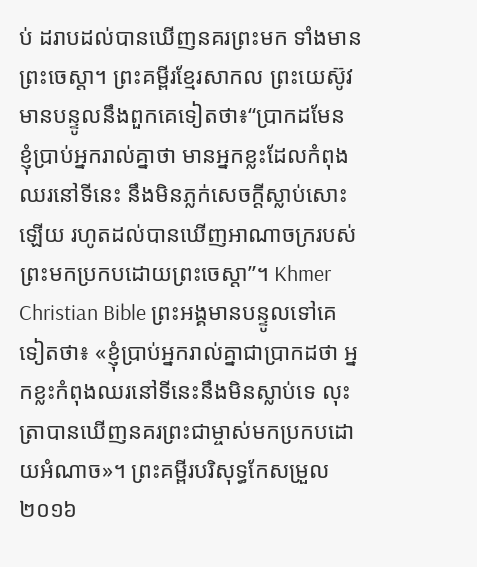ប់ ដរាបដល់បានឃើញនគរព្រះមក ទាំងមានព្រះចេស្តា។ ព្រះគម្ពីរខ្មែរសាកល ព្រះយេស៊ូវមានបន្ទូលនឹងពួកគេទៀតថា៖“ប្រាកដមែន ខ្ញុំប្រាប់អ្នករាល់គ្នាថា មានអ្នកខ្លះដែលកំពុងឈរនៅទីនេះ នឹងមិនភ្លក់សេចក្ដីស្លាប់សោះឡើយ រហូតដល់បានឃើញអាណាចក្ររបស់ព្រះមកប្រកបដោយព្រះចេស្ដា”។ Khmer Christian Bible ព្រះអង្គមានបន្ទូលទៅគេទៀតថា៖ «ខ្ញុំប្រាប់អ្នករាល់គ្នាជាប្រាកដថា អ្នកខ្លះកំពុងឈរនៅទីនេះនឹងមិនស្លាប់ទេ លុះត្រាបានឃើញនគរព្រះជាម្ចាស់មកប្រកបដោយអំណាច»។ ព្រះគម្ពីរបរិសុទ្ធកែសម្រួល ២០១៦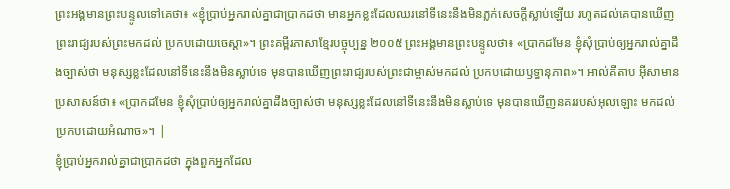ព្រះអង្គមានព្រះបន្ទូលទៅគេថា៖ «ខ្ញុំប្រាប់អ្នករាល់គ្នាជាប្រាកដថា មានអ្នកខ្លះដែលឈរនៅទីនេះនឹងមិនភ្លក់សេចក្តីស្លាប់ឡើយ រហូតដល់គេបានឃើញព្រះរាជ្យរបស់ព្រះមកដល់ ប្រកបដោយចេស្តា»។ ព្រះគម្ពីរភាសាខ្មែរបច្ចុប្បន្ន ២០០៥ ព្រះអង្គមានព្រះបន្ទូលថា៖ «ប្រាកដមែន ខ្ញុំសុំប្រាប់ឲ្យអ្នករាល់គ្នាដឹងច្បាស់ថា មនុស្សខ្លះដែលនៅទីនេះនឹងមិនស្លាប់ទេ មុនបានឃើញព្រះរាជ្យរបស់ព្រះជាម្ចាស់មកដល់ ប្រកបដោយឫទ្ធានុភាព»។ អាល់គីតាប អ៊ីសាមានប្រសាសន៍ថា៖ «ប្រាកដមែន ខ្ញុំសុំប្រាប់ឲ្យអ្នករាល់គ្នាដឹងច្បាស់ថា មនុស្សខ្លះដែលនៅទីនេះនឹងមិនស្លាប់ទេ មុនបានឃើញនគររបស់អុលឡោះ មកដល់ប្រកបដោយអំណាច»។ |
ខ្ញុំប្រាប់អ្នករាល់គ្នាជាប្រាកដថា ក្នុងពួកអ្នកដែល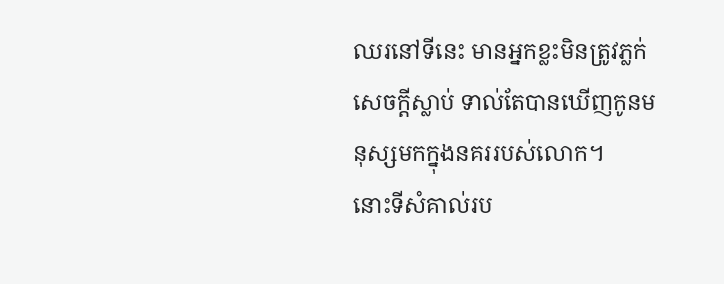ឈរនៅទីនេះ មានអ្នកខ្លះមិនត្រូវភ្លក់សេចក្ដីស្លាប់ ទាល់តែបានឃើញកូនមនុស្សមកក្នុងនគររបស់លោក។
នោះទីសំគាល់រប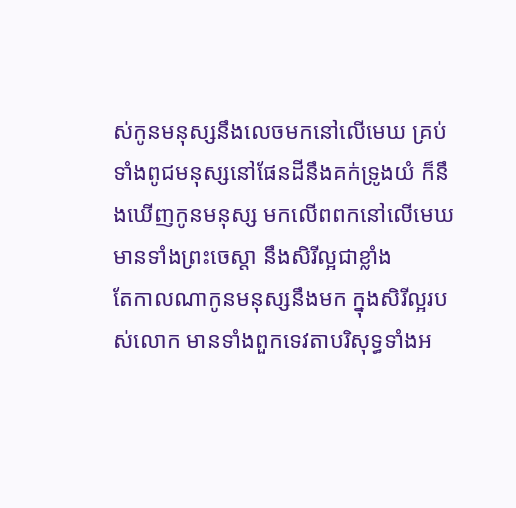ស់កូនមនុស្សនឹងលេចមកនៅលើមេឃ គ្រប់ទាំងពូជមនុស្សនៅផែនដីនឹងគក់ទ្រូងយំ ក៏នឹងឃើញកូនមនុស្ស មកលើពពកនៅលើមេឃ មានទាំងព្រះចេស្តា នឹងសិរីល្អជាខ្លាំង
តែកាលណាកូនមនុស្សនឹងមក ក្នុងសិរីល្អរបស់លោក មានទាំងពួកទេវតាបរិសុទ្ធទាំងអ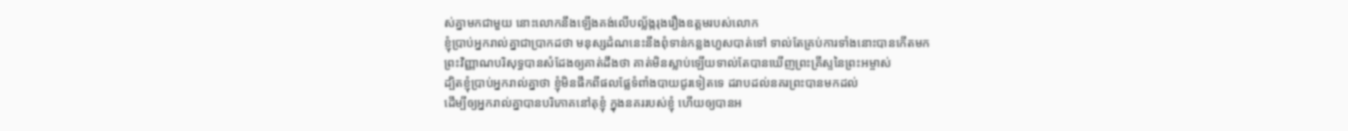ស់គ្នាមកជាមួយ នោះលោកនឹងឡើងគង់លើបល្ល័ង្ករុងរឿងឧត្តមរបស់លោក
ខ្ញុំប្រាប់អ្នករាល់គ្នាជាប្រាកដថា មនុស្សដំណនេះនឹងពុំទាន់កន្លងហួសបាត់ទៅ ទាល់តែគ្រប់ការទាំងនោះបានកើតមក
ព្រះវិញ្ញាណបរិសុទ្ធបានសំដែងឲ្យគាត់ដឹងថា គាត់មិនស្លាប់ឡើយទាល់តែបានឃើញព្រះគ្រីស្ទនៃព្រះអម្ចាស់
ដ្បិតខ្ញុំប្រាប់អ្នករាល់គ្នាថា ខ្ញុំមិនផឹកពីផលផ្លែទំពាំងបាយជូរទៀតទេ ដរាបដល់នគរព្រះបានមកដល់
ដើម្បីឲ្យអ្នករាល់គ្នាបានបរិភោគនៅតុខ្ញុំ ក្នុងនគររបស់ខ្ញុំ ហើយឲ្យបានអ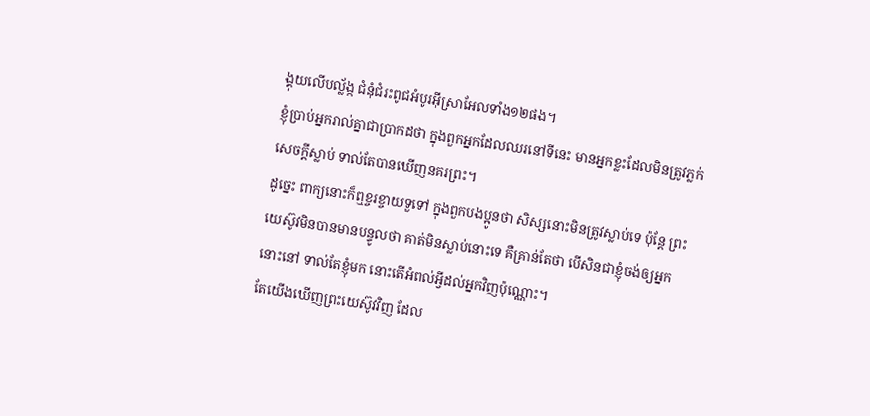ង្គុយលើបល្ល័ង្ក ជំនុំជំរះពូជអំបូរអ៊ីស្រាអែលទាំង១២ផង។
ខ្ញុំប្រាប់អ្នករាល់គ្នាជាប្រាកដថា ក្នុងពួកអ្នកដែលឈរនៅទីនេះ មានអ្នកខ្លះដែលមិនត្រូវភ្លក់សេចក្ដីស្លាប់ ទាល់តែបានឃើញនគរព្រះ។
ដូច្នេះ ពាក្យនោះក៏ឮខ្ចរខ្ចាយទួទៅ ក្នុងពួកបងប្អូនថា សិស្សនោះមិនត្រូវស្លាប់ទេ ប៉ុន្តែ ព្រះយេស៊ូវមិនបានមានបន្ទូលថា គាត់មិនស្លាប់នោះទេ គឺគ្រាន់តែថា បើសិនជាខ្ញុំចង់ឲ្យអ្នកនោះនៅ ទាល់តែខ្ញុំមក នោះតើអំពល់អ្វីដល់អ្នកវិញប៉ុណ្ណោះ។
តែយើងឃើញព្រះយេស៊ូវវិញ ដែល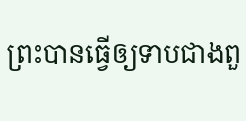ព្រះបានធ្វើឲ្យទាបជាងពួ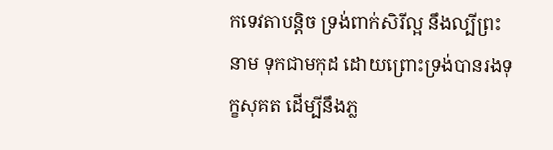កទេវតាបន្តិច ទ្រង់ពាក់សិរីល្អ នឹងល្បីព្រះនាម ទុកជាមកុដ ដោយព្រោះទ្រង់បានរងទុក្ខសុគត ដើម្បីនឹងភ្ល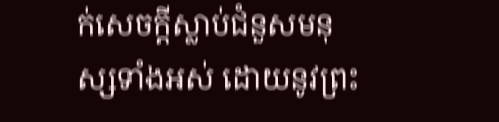ក់សេចក្ដីស្លាប់ជំនួសមនុស្សទាំងអស់ ដោយនូវព្រះ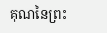គុណនៃព្រះ